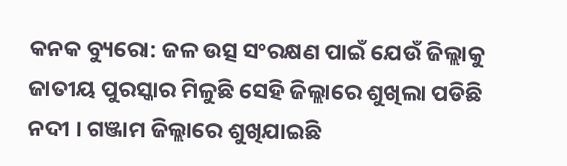କନକ ବ୍ୟୁରୋ: ଜଳ ଉତ୍ସ ସଂରକ୍ଷଣ ପାଇଁ ଯେଉଁ ଜିଲ୍ଲାକୁ ଜାତୀୟ ପୁରସ୍କାର ମିଳୁଛି ସେହି ଜିଲ୍ଲାରେ ଶୁଖିଲା ପଡିଛି ନଦୀ । ଗଞ୍ଜାମ ଜିଲ୍ଲାରେ ଶୁଖିଯାଇଛି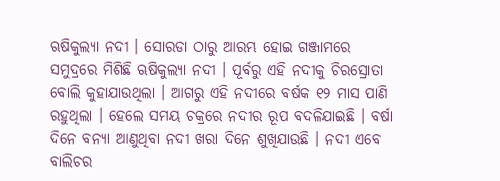ଋଷିକୁଲ୍ୟା ନଦୀ । ସୋରଡା ଠାରୁ ଆରମ୍ଭ ହୋଇ ଗଞ୍ଜାମରେ ସମୁଦ୍ରରେ ମିଶିଛି ଋଷିକୁଲ୍ୟା ନଦୀ । ପୂର୍ବରୁ ଏହି ନଦୀକୁ ଚିରସ୍ରୋତା ବୋଲି କୁହାଯାଉଥିଲା । ଆଗରୁ ଏହି ନଦୀରେ ବର୍ଷକ ୧୨ ମାସ ପାଣି ରହୁଥିଲା । ହେଲେ ସମୟ ଚକ୍ରରେ ନଦୀର ରୂପ ବଦଳିଯାଇଛି । ବର୍ଷା ଦିନେ ବନ୍ୟା ଆଣୁଥିବା ନଦୀ ଖରା ଦିନେ ଶୁଖିଯାଉଛି । ନଦୀ ଏବେ ବାଲିଚର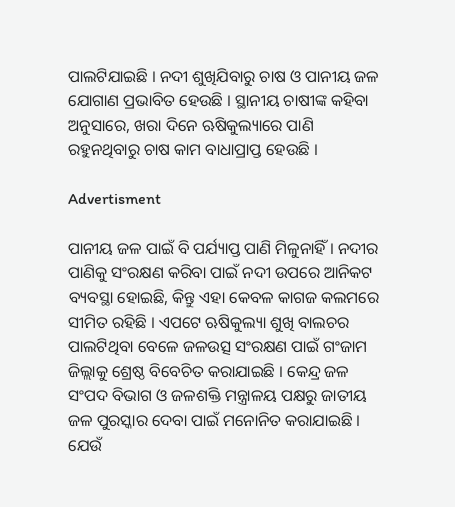ପାଲଟିଯାଇଛି । ନଦୀ ଶୁଖିଯିବାରୁ ଚାଷ ଓ ପାନୀୟ ଜଳ ଯୋଗାଣ ପ୍ରଭାବିତ ହେଉଛି । ସ୍ଥାନୀୟ ଚାଷୀଙ୍କ କହିବା ଅନୁସାରେ, ଖରା ଦିନେ ଋଷିକୁଲ୍ୟାରେ ପାଣି ରହୁନଥିବାରୁ ଚାଷ କାମ ବାଧାପ୍ରାପ୍ତ ହେଉଛି ।

Advertisment

ପାନୀୟ ଜଳ ପାଇଁ ବି ପର୍ଯ୍ୟାପ୍ତ ପାଣି ମିଳୁନାହିଁ । ନଦୀର ପାଣିକୁ ସଂରକ୍ଷଣ କରିବା ପାଇଁ ନଦୀ ଉପରେ ଆନିକଟ ବ୍ୟବସ୍ଥା ହୋଇଛି, କିନ୍ତୁ ଏହା କେବଳ କାଗଜ କଲମରେ ସୀମିତ ରହିଛି । ଏପଟେ ଋଷିକୁଲ୍ୟା ଶୁଖି ବାଲଚର ପାଲଟିଥିବା ବେଳେ ଜଳଉତ୍ସ ସଂରକ୍ଷଣ ପାଇଁ ଗଂଜାମ ଜିଲ୍ଲାକୁ ଶ୍ରେଷ୍ଠ ବିବେଚିତ କରାଯାଇଛି । କେନ୍ଦ୍ର ଜଳ ସଂପଦ ବିଭାଗ ଓ ଜଳଶକ୍ତି ମନ୍ତ୍ରାଳୟ ପକ୍ଷରୁ ଜାତୀୟ ଜଳ ପୁରସ୍କାର ଦେବା ପାଇଁ ମନୋନିତ କରାଯାଇଛି । ଯେଉଁ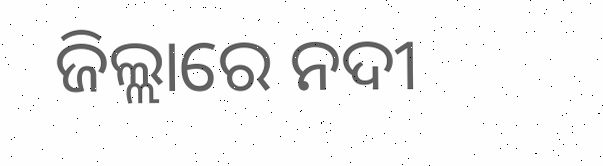ଜିଲ୍ଲାରେ ନଦୀ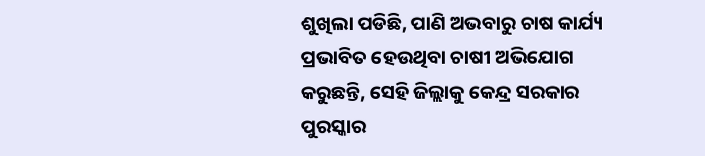ଶୁଖିଲା ପଡିଛି, ପାଣି ଅଭବାରୁ ଚାଷ କାର୍ଯ୍ୟ ପ୍ରଭାବିତ ହେଉଥିବା ଚାଷୀ ଅଭିଯୋଗ କରୁଛନ୍ତି, ସେହି ଜିଲ୍ଲାକୁ କେନ୍ଦ୍ର ସରକାର ପୁରସ୍କାର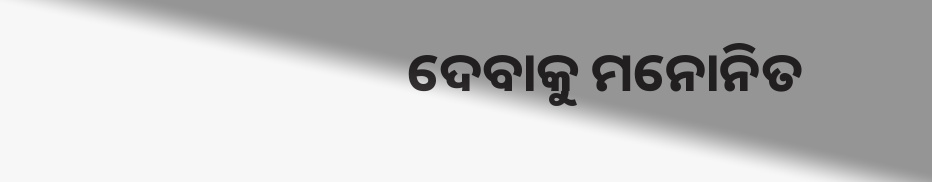ଦେବାକୁ ମନୋନିତ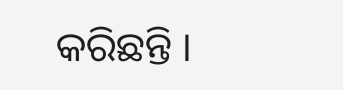କରିଛନ୍ତି ।